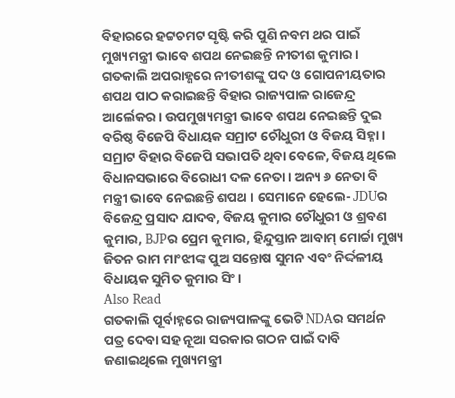ବିହାରରେ ହଟ୍ଟଚମଟ ସୃଷ୍ଟି କରି ପୁଣି ନବମ ଥର ପାଇଁ ମୁଖ୍ୟମନ୍ତ୍ରୀ ଭାବେ ଶପଥ ନେଇଛନ୍ତି ନୀତୀଶ କୁମାର । ଗତକାଲି ଅପରାହ୍ଣରେ ନୀତୀଶଙ୍କୁ ପଦ ଓ ଗୋପନୀୟତାର ଶପଥ ପାଠ କରାଇଛନ୍ତି ବିହାର ରାଜ୍ୟପାଳ ରାଜେନ୍ଦ୍ର ଆର୍ଲେକର । ଉପମୁଖ୍ୟମନ୍ତ୍ରୀ ଭାବେ ଶପଥ ନେଇଛନ୍ତି ଦୁଇ ବରିଷ୍ଠ ବିଜେପି ବିଧାୟକ ସମ୍ରାଟ ଚୌଧୁରୀ ଓ ବିଜୟ ସିହ୍ନା ।
ସମ୍ରାଟ ବିହାର ବିଜେପି ସଭାପତି ଥିବା ବେଳେ, ବିଜୟ ଥିଲେ ବିଧାନସଭାରେ ବିରୋଧୀ ଦଳ ନେତା । ଅନ୍ୟ ୬ ନେତା ବି ମନ୍ତ୍ରୀ ଭାବେ ନେଇଛନ୍ତି ଶପଥ । ସେମାନେ ହେଲେ- JDUର ବିଜେନ୍ଦ୍ର ପ୍ରସାଦ ଯାଦବ, ବିଜୟ କୁମାର ଚୌଧୁରୀ ଓ ଶ୍ରବଣ କୁମାର, BJPର ପ୍ରେମ କୁମାର, ହିନ୍ଦୁସ୍ତାନ ଆବାମ୍ ମୋର୍ଚ୍ଚା ମୁଖ୍ୟ ଜିତନ ରାମ ମାଂଝୀଙ୍କ ପୁଅ ସନ୍ତୋଷ ସୁମନ ଏବଂ ନିର୍ଦ୍ଦଳୀୟ ବିଧାୟକ ସୁମିତ କୁମାର ସିଂ ।
Also Read
ଗତକାଲି ପୂର୍ବାହ୍ନରେ ରାଜ୍ୟପାଳଙ୍କୁ ଭେଟି NDAର ସମର୍ଥନ ପତ୍ର ଦେବା ସହ ନୂଆ ସରକାର ଗଠନ ପାଇଁ ଦାବି ଜଣାଇଥିଲେ ମୁଖ୍ୟମନ୍ତ୍ରୀ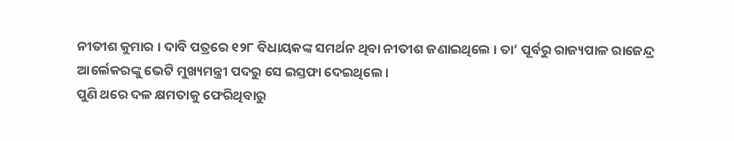ନୀତୀଶ କୁମାର । ଦାବି ପତ୍ରରେ ୧୨୮ ବିଧାୟକଙ୍କ ସମର୍ଥନ ଥିବା ନୀତୀଶ ଜଣାଇଥିଲେ । ତା’ ପୂର୍ବରୁ ରାଜ୍ୟପାଳ ରାଜେନ୍ଦ୍ର ଆର୍ଲେକରଙ୍କୁ ଭେଟି ମୁଖ୍ୟମନ୍ତ୍ରୀ ପଦରୁ ସେ ଇସ୍ତଫା ଦେଇଥିଲେ।
ପୁଣି ଥରେ ଦଳ କ୍ଷମତାକୁ ଫେରିଥିବାରୁ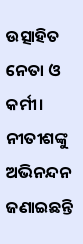ଉତ୍ସାହିତ ନେତା ଓ କର୍ମୀ। ନୀତୀଶଙ୍କୁ ଅଭିନନ୍ଦନ ଜଣାଇଛନ୍ତି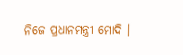ନିଜେ ପ୍ରଧାନମନ୍ତ୍ରୀ ମୋଦି ।